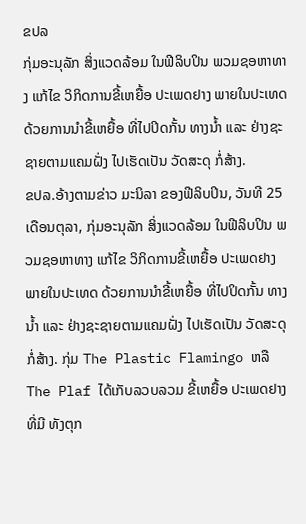ຂປລ
ກຸ່ມອະນຸລັກ ສິ່ງແວດລ້ອມ ໃນຟີລິບປິນ ພວມຊອຫາທາງ ແກ້ໄຂ ວິກິດການຂີ້ເຫຍື້ອ ປະເພດຢາງ ພາຍໃນປະເທດ ດ້ວຍການນໍາຂີ້ເຫຍື້ອ ທີ່ໄປປິດກັ້ນ ທາງນໍ້າ ແລະ ຢ່າງຊະຊາຍຕາມແຄມຝັ່ງ ໄປເຮັດເປັນ ວັດສະດຸ ກໍ່ສ້າງ.
ຂປລ.ອ້າງຕາມຂ່າວ ມະນິລາ ຂອງຟີລິບປິນ, ວັນທີ 25 ເດືອນຕຸລາ, ກຸ່ມອະນຸລັກ ສິ່ງແວດລ້ອມ ໃນຟີລິບປິນ ພວມຊອຫາທາງ ແກ້ໄຂ ວິກິດການຂີ້ເຫຍື້ອ ປະເພດຢາງ ພາຍໃນປະເທດ ດ້ວຍການນໍາຂີ້ເຫຍື້ອ ທີ່ໄປປິດກັ້ນ ທາງນໍ້າ ແລະ ຢ່າງຊະຊາຍຕາມແຄມຝັ່ງ ໄປເຮັດເປັນ ວັດສະດຸ ກໍ່ສ້າງ. ກຸ່ມ The Plastic Flamingo ຫລື The Plaf ໄດ້ເກັບລວບລວມ ຂີ້ເຫຍື້ອ ປະເພດຢາງ ທີ່ມີ ທັງຕຸກ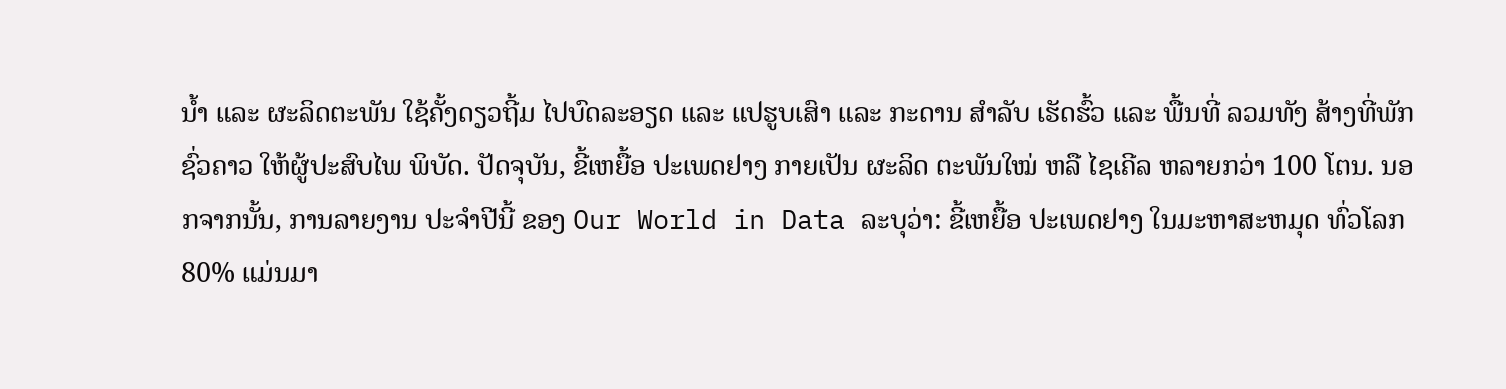ນ້ຳ ແລະ ຜະລິດຕະພັນ ໃຊ້ຄັ້ງດຽວຖີ້ມ ໄປບົດລະອຽດ ແລະ ແປຮູບເສົາ ແລະ ກະດານ ສຳລັບ ເຮັດຮົ້ວ ແລະ ພື້ນທີ່ ລວມທັງ ສ້າງທີ່ພັກຊົ່ວຄາວ ໃຫ້ຜູ້ປະສົບໄພ ພິບັດ. ປັດຈຸບັນ, ຂີ້ເຫຍື້ອ ປະເພດຢາງ ກາຍເປັນ ຜະລິດ ຕະພັນໃໝ່ ຫລື ໄຊເຄີລ ຫລາຍກວ່າ 100 ໂຕນ. ນອກຈາກນັ້ນ, ການລາຍງານ ປະຈຳປີນີ້ ຂອງ Our World in Data ລະບຸວ່າ: ຂີ້ເຫຍື້ອ ປະເພດຢາງ ໃນມະຫາສະຫມຸດ ທົ່ວໂລກ 80% ແມ່ນມາ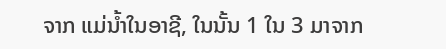ຈາກ ແມ່ນໍ້າໃນອາຊີ, ໃນນັ້ນ 1 ໃນ 3 ມາຈາກ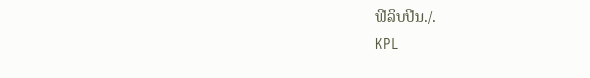ຟີລິບປີນ./.
KPL